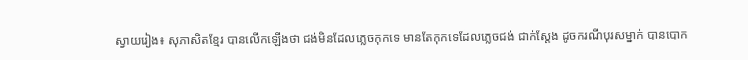ស្វាយរៀង៖ សុភាសិតខ្មែរ បានលើកឡើងថា ជង់មិនដែលភ្លេចកុកទេ មានតែកុកទេដែលភ្លេចជង់ ជាក់ស្តែង ដូចករណីបុរសម្នាក់ បានបោក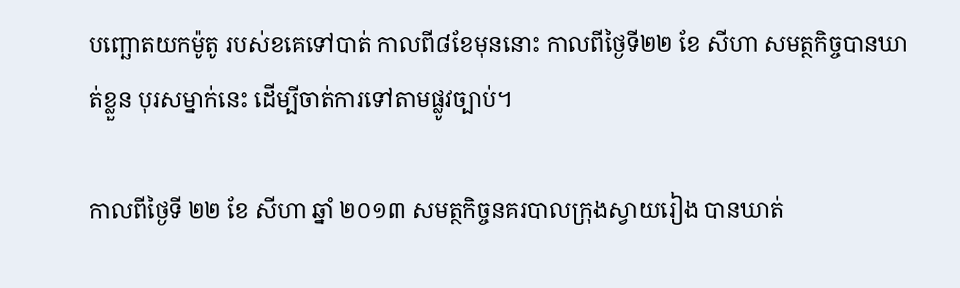បញ្ឆោតយកម៉ូតូ របស់ខគេទៅបាត់ កាលពី៨ខែមុននោះ កាលពីថ្ងៃទី២២ ខែ សីហា សមត្ថកិច្ចបានឃាត់ខ្លួន បុរសម្នាក់នេះ ដើម្បីចាត់ការទៅតាមផ្លូវច្បាប់។

កាលពីថ្ងៃទី ២២ ខែ សីហា ឆ្នាំ ២០១៣ សមត្ថកិច្ចនគរបាលក្រុងស្វាយរៀង បានឃាត់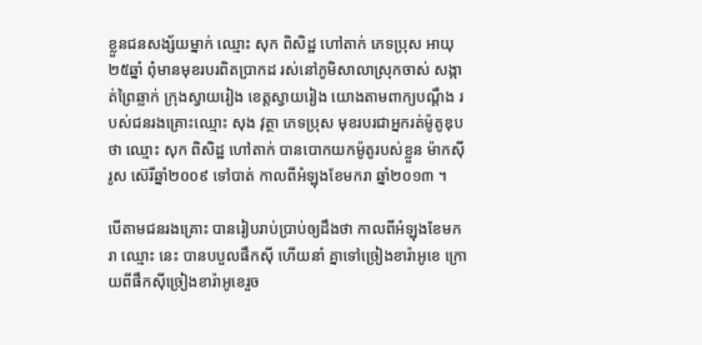ខ្លួនជនសង្ស័យម្នាក់ ឈ្មោះ សុក ពិសិដ្ឋ ហៅតាក់ ភេទប្រុស អាយុ២៥ឆ្នាំ ពុំមានមុខរបរពិតប្រាកដ រស់នៅភូមិសាលាស្រុកចាស់ សង្កាត់ព្រៃឆ្លាក់ ក្រុងស្វាយរៀង ខេត្តស្វាយរៀង យោងតាមពាក្យបណ្តឹង របស់ជនរងគ្រោះឈ្មោះ សុង វុត្ថា ភេទប្រុស មុខរបរជាអ្នករត់ម៉ូតូឌុប ថា ឈ្មោះ សុក ពិសិដ្ឋ ហៅតាក់ បានបោកយកម៉ូតូរបស់ខ្លួន ម៉ាកស៊ីរូស ស៊េរីឆ្នាំ២០០៩ ទៅបាត់ កាលពីអំឡុងខែមករា ឆ្នាំ២០១៣ ។

បើតាមជនរងគ្រោះ បានរៀបរាប់ប្រាប់ឲ្យដឹងថា កាលពីអំឡុងខែមករា ឈ្មោះ នេះ បានបបួលផឹកស៊ី ហើយនាំ គ្នាទៅច្រៀងខារ៉ាអូខេ ក្រោយពីផឹកស៊ីច្រៀងខារ៉ាអូខេរួច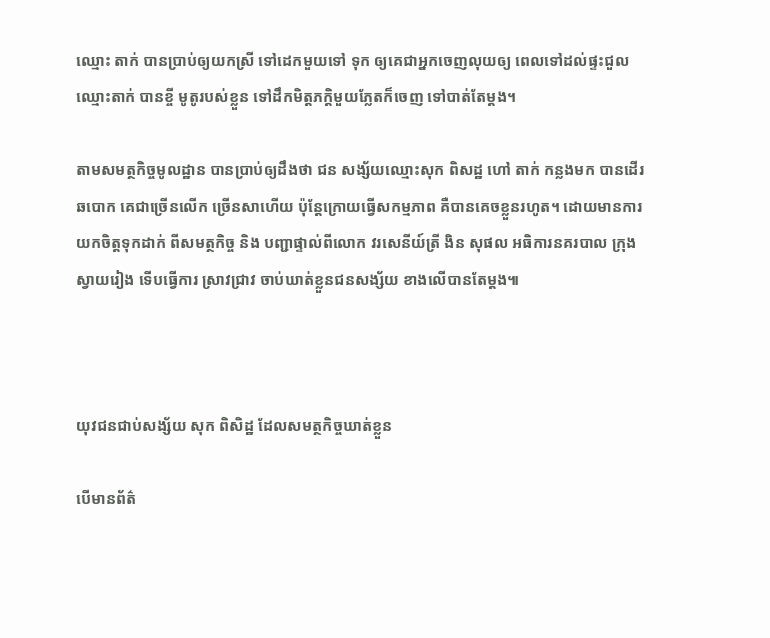ឈ្មោះ តាក់ បានប្រាប់ឲ្យយកស្រី ទៅដេកមួយទៅ ទុក ឲ្យគេជាអ្នកចេញលុយឲ្យ ពេលទៅដល់ផ្ទះជួលឈ្មោះតាក់ បានខ្ចី មូតូរបស់ខ្លួន ទៅដឹកមិត្តភក្តិមួយភ្លែតក៏ចេញ ទៅបាត់តែម្តង។

តាមសមត្ថកិច្ចមូលដ្ឋាន បានប្រាប់ឲ្យដឹងថា ជន សង្ស័យឈ្មោះសុក ពិសដ្ឋ ហៅ តាក់ កន្លងមក បានដើរឆបោក គេជាច្រើនលើក ច្រើនសាហើយ ប៉ុន្តែក្រោយធ្វើសកម្មភាព គឺបានគេចខ្លួនរហូត។ ដោយមានការយកចិត្តទុកដាក់ ពីសមត្ថកិច្ច និង បញ្ជាផ្ទាល់ពីលោក វរសេនីយ៍ត្រី ងិន សុផល អធិការនគរបាល ក្រុងស្វាយរៀង ទើបធ្វើការ ស្រាវជ្រាវ ចាប់ឃាត់ខ្លួនជនសង្ស័យ ខាងលើបានតែម្តង៕



យុវជនជាប់សង្ស័យ សុក ពិសិដ្ឋ ដែលសមត្ថកិច្ចឃាត់ខ្លួន

បើមានព័ត៌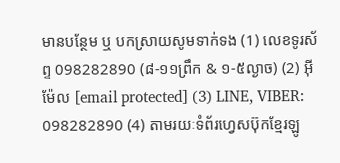មានបន្ថែម ឬ បកស្រាយសូមទាក់ទង (1) លេខទូរស័ព្ទ 098282890 (៨-១១ព្រឹក & ១-៥ល្ងាច) (2) អ៊ីម៉ែល [email protected] (3) LINE, VIBER: 098282890 (4) តាមរយៈទំព័រហ្វេសប៊ុកខ្មែរឡូ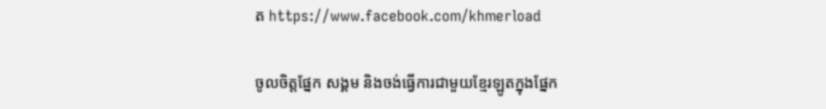ត https://www.facebook.com/khmerload

ចូលចិត្តផ្នែក សង្គម និងចង់ធ្វើការជាមួយខ្មែរឡូតក្នុងផ្នែក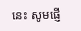នេះ សូមផ្ញើ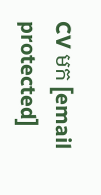CV មក [email protected]